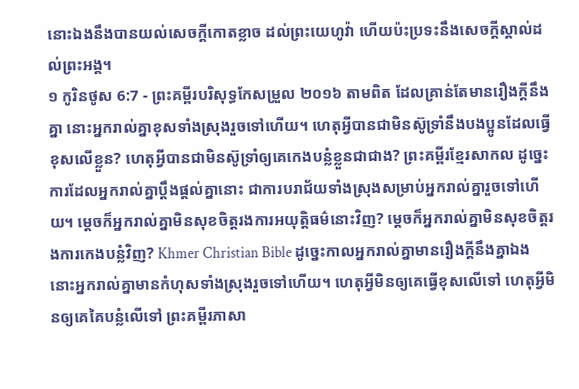នោះឯងនឹងបានយល់សេចក្ដីកោតខ្លាច ដល់ព្រះយេហូវ៉ា ហើយប៉ះប្រទះនឹងសេចក្ដីស្គាល់ដល់ព្រះអង្គ។
១ កូរិនថូស 6:7 - ព្រះគម្ពីរបរិសុទ្ធកែសម្រួល ២០១៦ តាមពិត ដែលគ្រាន់តែមានរឿងក្តីនឹងគ្នា នោះអ្នករាល់គ្នាខុសទាំងស្រុងរួចទៅហើយ។ ហេតុអ្វីបានជាមិនស៊ូទ្រាំនឹងបងប្អូនដែលធ្វើខុសលើខ្លួន? ហេតុអ្វីបានជាមិនស៊ូទ្រាំឲ្យគេកេងបន្លំខ្លួនជាជាង? ព្រះគម្ពីរខ្មែរសាកល ដូច្នេះ ការដែលអ្នករាល់គ្នាប្ដឹងផ្ដល់គ្នានោះ ជាការបរាជ័យទាំងស្រុងសម្រាប់អ្នករាល់គ្នារួចទៅហើយ។ ម្ដេចក៏អ្នករាល់គ្នាមិនសុខចិត្តរងការអយុត្តិធម៌នោះវិញ? ម្ដេចក៏អ្នករាល់គ្នាមិនសុខចិត្តរងការកេងបន្លំវិញ? Khmer Christian Bible ដូច្នេះកាលអ្នករាល់គ្នាមានរឿងក្ដីនឹងគ្នាឯង នោះអ្នករាល់គ្នាមានកំហុសទាំងស្រុងរួចទៅហើយ។ ហេតុអ្វីមិនឲ្យគេធ្វើខុសលើទៅ ហេតុអ្វីមិនឲ្យគេគៃបន្លំលើទៅ ព្រះគម្ពីរភាសា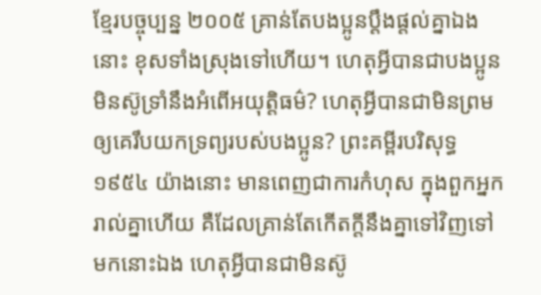ខ្មែរបច្ចុប្បន្ន ២០០៥ គ្រាន់តែបងប្អូនប្ដឹងផ្ដល់គ្នាឯងនោះ ខុសទាំងស្រុងទៅហើយ។ ហេតុអ្វីបានជាបងប្អូនមិនស៊ូទ្រាំនឹងអំពើអយុត្ដិធម៌? ហេតុអ្វីបានជាមិនព្រមឲ្យគេរឹបយកទ្រព្យរបស់បងប្អូន? ព្រះគម្ពីរបរិសុទ្ធ ១៩៥៤ យ៉ាងនោះ មានពេញជាការកំហុស ក្នុងពួកអ្នករាល់គ្នាហើយ គឺដែលគ្រាន់តែកើតក្តីនឹងគ្នាទៅវិញទៅមកនោះឯង ហេតុអ្វីបានជាមិនស៊ូ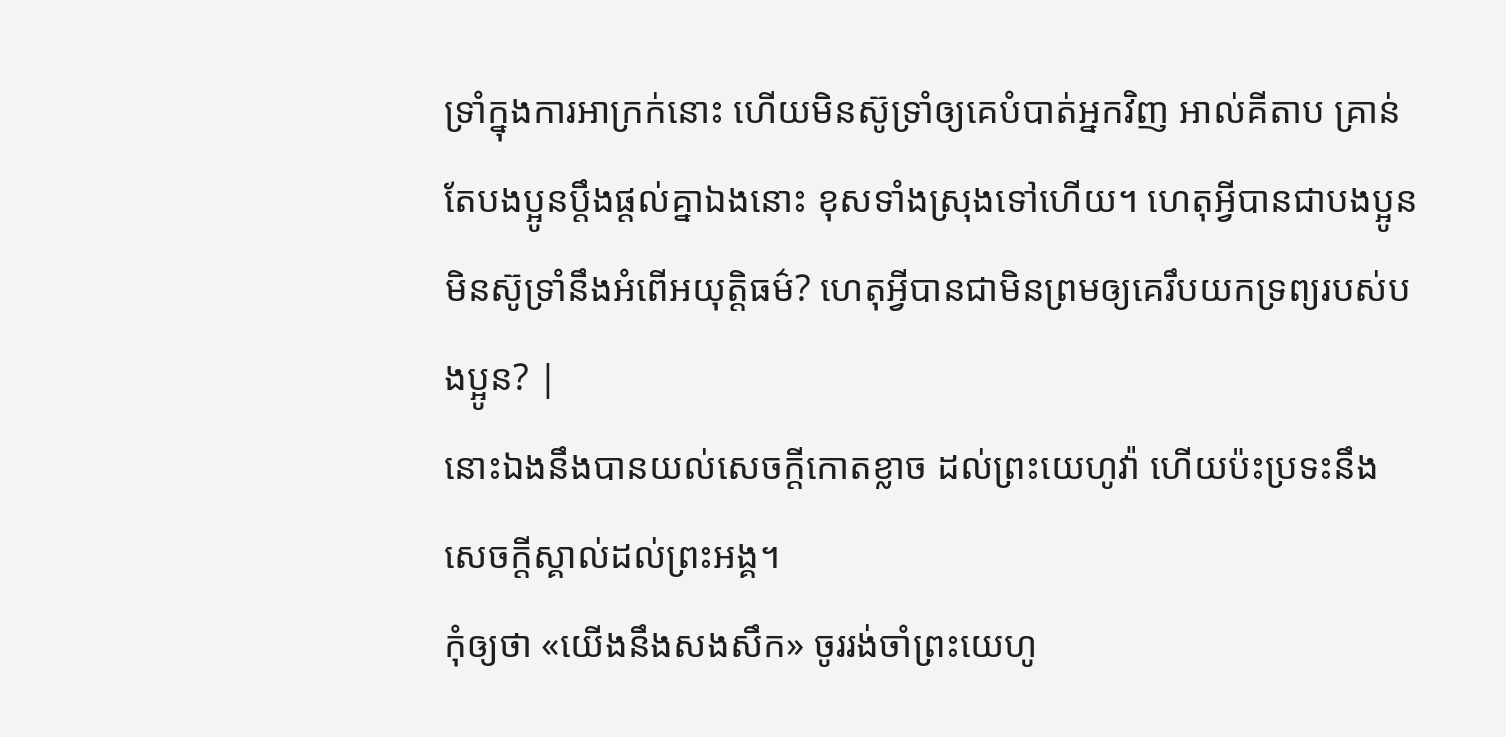ទ្រាំក្នុងការអាក្រក់នោះ ហើយមិនស៊ូទ្រាំឲ្យគេបំបាត់អ្នកវិញ អាល់គីតាប គ្រាន់តែបងប្អូនប្ដឹងផ្ដល់គ្នាឯងនោះ ខុសទាំងស្រុងទៅហើយ។ ហេតុអ្វីបានជាបងប្អូនមិនស៊ូទ្រាំនឹងអំពើអយុត្ដិធម៌? ហេតុអ្វីបានជាមិនព្រមឲ្យគេរឹបយកទ្រព្យរបស់បងប្អូន? |
នោះឯងនឹងបានយល់សេចក្ដីកោតខ្លាច ដល់ព្រះយេហូវ៉ា ហើយប៉ះប្រទះនឹងសេចក្ដីស្គាល់ដល់ព្រះអង្គ។
កុំឲ្យថា «យើងនឹងសងសឹក» ចូររង់ចាំព្រះយេហូ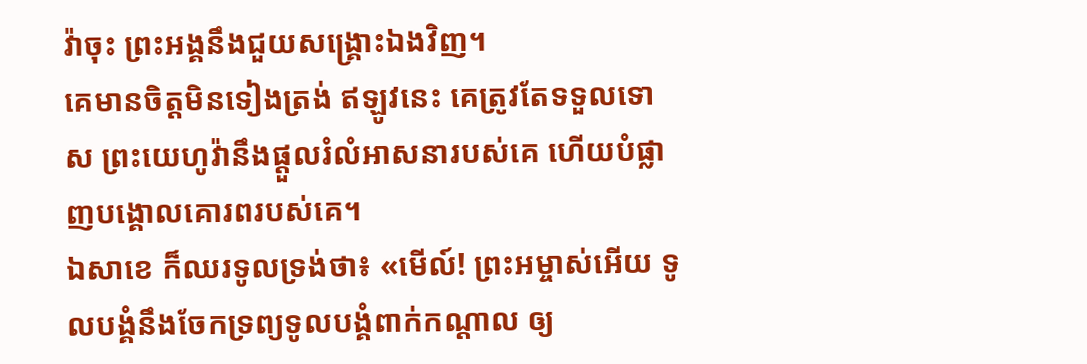វ៉ាចុះ ព្រះអង្គនឹងជួយសង្គ្រោះឯងវិញ។
គេមានចិត្តមិនទៀងត្រង់ ឥឡូវនេះ គេត្រូវតែទទួលទោស ព្រះយេហូវ៉ានឹងផ្តួលរំលំអាសនារបស់គេ ហើយបំផ្លាញបង្គោលគោរពរបស់គេ។
ឯសាខេ ក៏ឈរទូលទ្រង់ថា៖ «មើល៍! ព្រះអម្ចាស់អើយ ទូលបង្គំនឹងចែកទ្រព្យទូលបង្គំពាក់កណ្តាល ឲ្យ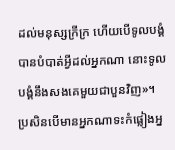ដល់មនុស្សក្រីក្រ ហើយបើទូលបង្គំបានបំបាត់អ្វីដល់អ្នកណា នោះទូលបង្គំនឹងសងគេមួយជាបួនវិញ»។
ប្រសិនបើមានអ្នកណាទះកំផ្លៀងអ្ន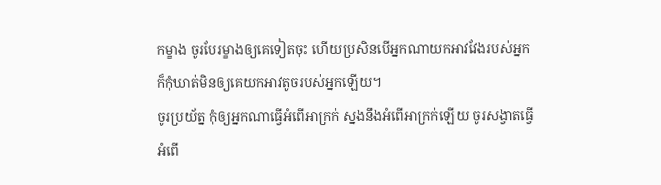កម្ខាង ចូរបែរម្ខាងឲ្យគេទៀតចុះ ហើយប្រសិនបើអ្នកណាយកអាវវែងរបស់អ្នក ក៏កុំឃាត់មិនឲ្យគេយកអាវតូចរបស់អ្នកឡើយ។
ចូរប្រយ័ត្ន កុំឲ្យអ្នកណាធ្វើអំពើអាក្រក់ ស្នងនឹងអំពើអាក្រក់ឡើយ ចូរសង្វាតធ្វើអំពើ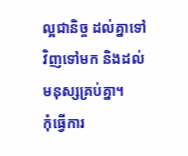ល្អជានិច្ច ដល់គ្នាទៅវិញទៅមក និងដល់មនុស្សគ្រប់គ្នា។
កុំធ្វើការ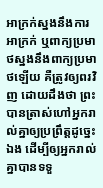អាក្រក់ស្នងនឹងការអាក្រក់ ឬពាក្យប្រមាថស្នងនឹងពាក្យប្រមាថឡើយ គឺត្រូវឲ្យពរវិញ ដោយដឹងថា ព្រះបានត្រាស់ហៅអ្នករាល់គ្នាឲ្យប្រព្រឹត្តដូច្នេះឯង ដើម្បីឲ្យអ្នករាល់គ្នាបានទទួ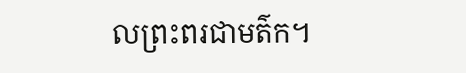លព្រះពរជាមត៌ក។